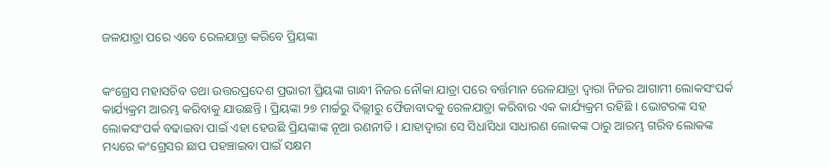ଜଳଯାତ୍ରା ପରେ ଏବେ ରେଳଯାତ୍ରା କରିବେ ପ୍ରିୟଙ୍କା


କଂଗ୍ରେସ ମହାସଚିବ ତଥା ଉତ୍ତରପ୍ରଦେଶ ପ୍ରଭାରୀ ପ୍ରିୟଙ୍କା ଗାନ୍ଧୀ ନିଜର ନୌକା ଯାତ୍ରା ପରେ ବର୍ତ୍ତମାନ ରେଳଯାତ୍ରା ଦ୍ୱାରା ନିଜର ଆଗାମୀ ଲୋକସଂପର୍କ କାର୍ଯ୍ୟକ୍ରମ ଆରମ୍ଭ କରିବାକୁ ଯାଉଛନ୍ତି । ପ୍ରିୟଙ୍କା ୨୭ ମାର୍ଚ୍ଚରୁ ଦିଲ୍ଲୀରୁ ଫୈଜାବାଦକୁ ରେଳଯାତ୍ରା କରିବାର ଏକ କାର୍ଯ୍ୟକ୍ରମ ରହିଛି । ଭୋଟରଙ୍କ ସହ ଲୋକସଂପର୍କ ବଢାଇବା ପାଇଁ ଏହା ହେଉଛି ପ୍ରିୟଙ୍କାଙ୍କ ନୂଆ ରଣନୀତି । ଯାହାଦ୍ୱାରା ସେ ସିଧାସିଧା ସାଧାରଣ ଲୋକଙ୍କ ଠାରୁ ଆରମ୍ଭ ଗରିବ ଲୋକଙ୍କ ମଧ୍ୟରେ କଂଗ୍ରେସର ଛାପ ପହଞ୍ଚାଇବା ପାଇଁ ସକ୍ଷମ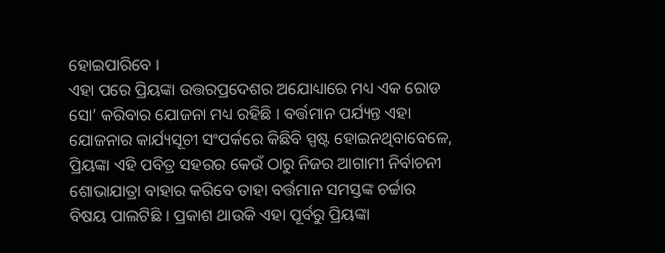ହୋଇପାରିବେ ।
ଏହା ପରେ ପ୍ରିୟଙ୍କା ଉତ୍ତରପ୍ରଦେଶର ଅଯୋଧ୍ୟାରେ ମଧ୍ୟ ଏକ ରୋଡ ସୋ’ କରିବାର ଯୋଜନା ମଧ୍ୟ ରହିଛି । ବର୍ତ୍ତମାନ ପର୍ଯ୍ୟନ୍ତ ଏହା ଯୋଜନାର କାର୍ଯ୍ୟସୂଚୀ ସଂପର୍କରେ କିଛିବି ସ୍ପଷ୍ଟ ହୋଇନଥିବାବେଳେ, ପ୍ରିୟଙ୍କା ଏହି ପବିତ୍ର ସହରର କେଉଁ ଠାରୁ ନିଜର ଆଗାମୀ ନିର୍ବାଚନୀ ଶୋଭାଯାତ୍ରା ବାହାର କରିବେ ତାହା ବର୍ତ୍ତମାନ ସମସ୍ତଙ୍କ ଚର୍ଚ୍ଚାର ବିଷୟ ପାଲଟିଛି । ପ୍ରକାଶ ଥାଉକି ଏହା ପୂର୍ବରୁ ପ୍ରିୟଙ୍କା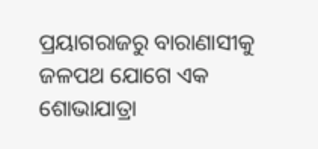ପ୍ରୟାଗରାଜରୁ ବାରାଣାସୀକୁ ଜଳପଥ ଯୋଗେ ଏକ ଶୋଭାଯାତ୍ରା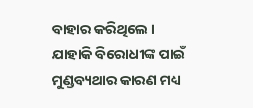ବାହାର କରିଥିଲେ । ଯାହାକି ବିରୋଧୀଙ୍କ ପାଇଁ ମୁଣ୍ଡବ୍ୟଥାର କାରଣ ମଧ୍ୟ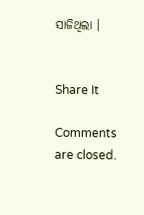ସାଜିଥିଲା ।


Share It

Comments are closed.